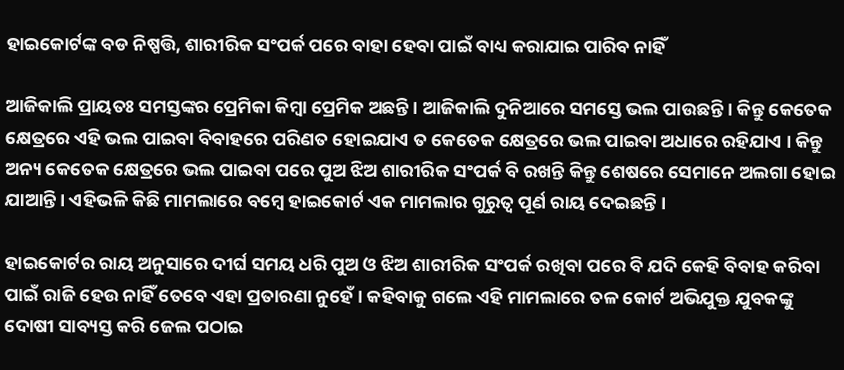ହାଇକୋର୍ଟଙ୍କ ବଡ ନିଷ୍ପତ୍ତି, ଶାରୀରିକ ସଂପର୍କ ପରେ ବାହା ହେବା ପାଇଁ ବାଧ୍ୟ କରାଯାଇ ପାରିବ ନାହିଁ

ଆଜିକାଲି ପ୍ରାୟତଃ ସମସ୍ତଙ୍କର ପ୍ରେମିକା କିମ୍ବା ପ୍ରେମିକ ଅଛନ୍ତି । ଆଜିକାଲି ଦୁନିଆରେ ସମସ୍ତେ ଭଲ ପାଉଛନ୍ତି । କିନ୍ତୁ କେତେକ କ୍ଷେତ୍ରରେ ଏହି ଭଲ ପାଇବା ବିବାହରେ ପରିଣତ ହୋଇଯାଏ ତ କେତେକ କ୍ଷେତ୍ରରେ ଭଲ ପାଇବା ଅଧାରେ ରହିଯାଏ । କିନ୍ତୁ ଅନ୍ୟ କେତେକ କ୍ଷେତ୍ରରେ ଭଲ ପାଇବା ପରେ ପୁଅ ଝିଅ ଶାରୀରିକ ସଂପର୍କ ବି ରଖନ୍ତି କିନ୍ତୁ ଶେଷରେ ସେମାନେ ଅଲଗା ହୋଇ ଯାଆନ୍ତି । ଏହିଭଳି କିଛି ମାମଲାରେ ବମ୍ବେ ହାଇକୋର୍ଟ ଏକ ମାମଲାର ଗୁରୁତ୍ଵ ପୂର୍ଣ ରାୟ ଦେଇଛନ୍ତି ।

ହାଇକୋର୍ଟର ରାୟ ଅନୁସାରେ ଦୀର୍ଘ ସମୟ ଧରି ପୁଅ ଓ ଝିଅ ଶାରୀରିକ ସଂପର୍କ ରଖିବା ପରେ ବି ଯଦି କେହି ବିବାହ କରିବା ପାଇଁ ରାଜି ହେଉ ନାହିଁ ତେବେ ଏହା ପ୍ରତାରଣା ନୁହେଁ । କହିବାକୁ ଗଲେ ଏହି ମାମଲାରେ ତଳ କୋର୍ଟ ଅଭିଯୁକ୍ତ ଯୁବକଙ୍କୁ ଦୋଷୀ ସାବ୍ୟସ୍ତ କରି ଜେଲ ପଠାଇ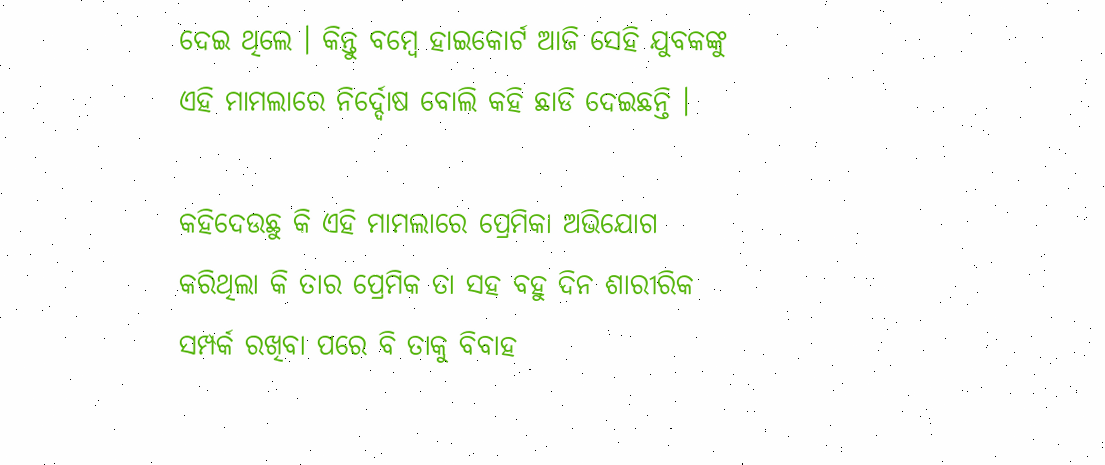ଦେଇ ଥିଲେ । କିନ୍ତୁ ବମ୍ବେ ହାଇକୋର୍ଟ ଆଜି ସେହି ଯୁବକଙ୍କୁ ଏହି ମାମଲାରେ ନିର୍ଦ୍ଦୋଷ ବୋଲି କହି ଛାଡି ଦେଇଛନ୍ତି ।

କହିଦେଉଛୁ କି ଏହି ମାମଲାରେ ପ୍ରେମିକା ଅଭିଯୋଗ କରିଥିଲା କି ତାର ପ୍ରେମିକ ତା ସହ ବହୁ ଦିନ ଶାରୀରିକ ସମ୍ପର୍କ ରଖିବା ପରେ ବି ତାକୁ ବିବାହ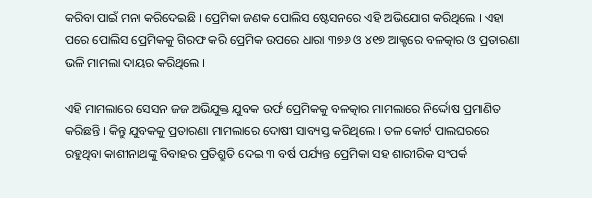କରିବା ପାଇଁ ମନା କରିଦେଇଛି । ପ୍ରେମିକା ଜଣକ ପୋଲିସ ଷ୍ଟେସନରେ ଏହି ଅଭିଯୋଗ କରିଥିଲେ । ଏହା ପରେ ପୋଲିସ ପ୍ରେମିକକୁ ଗିରଫ କରି ପ୍ରେମିକ ଉପରେ ଧାରା ୩୭୬ ଓ ୪୧୭ ଆକ୍ଟରେ ବଳତ୍କାର ଓ ପ୍ରତାରଣା ଭଳି ମାମଲା ଦାୟର କରିଥିଲେ ।

ଏହି ମାମଲାରେ ସେସନ ଜଜ ଅଭିଯୁକ୍ତ ଯୁବକ ଉର୍ଫ ପ୍ରେମିକକୁ ବଳତ୍କାର ମାମଲାରେ ନିର୍ଦ୍ଦୋଷ ପ୍ରମାଣିତ କରିଛନ୍ତି । କିନ୍ତୁ ଯୁବକକୁ ପ୍ରତାରଣା ମାମଲାରେ ଦୋଷୀ ସାବ୍ୟସ୍ତ କରିଥିଲେ । ତଳ କୋର୍ଟ ପାଲଘରରେ ରହୁଥିବା କାଶୀନାଥଙ୍କୁ ବିବାହର ପ୍ରତିଶ୍ରୁତି ଦେଇ ୩ ବର୍ଷ ପର୍ଯ୍ୟନ୍ତ ପ୍ରେମିକା ସହ ଶାରୀରିକ ସଂପର୍କ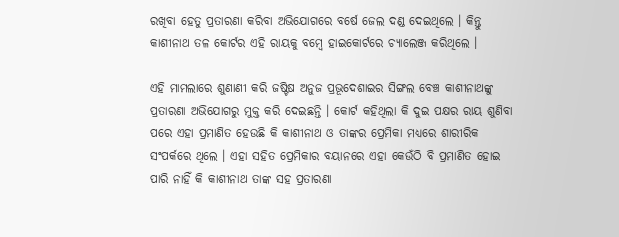ରଖିବା ହେତୁ ପ୍ରତାରଣା କରିବା ଅଭିଯୋଗରେ ବର୍ଷେ ଜେଲ ଦଣ୍ଡ ଦେଇଥିଲେ । କିନ୍ତୁ କାଶୀନାଥ ତଳ କୋର୍ଟର ଏହି ରାୟକୁ ବମ୍ବେ ହାଇକୋର୍ଟରେ ଚ୍ୟାଲେଞ୍ଜ କରିଥିଲେ ।

ଏହି ମାମଲାରେ ଶୁଣାଣୀ କରି ଜଷ୍ଟିଷ ଅନୁଜ ପ୍ରଭୂଦେଶାଇର ସିଙ୍ଗଲ ବେଞ୍ଚ କାଶୀନାଥଙ୍କୁ ପ୍ରତାରଣା ଅଭିଯୋଗରୁ ମୁକ୍ତ କରି ଦେଇଛନ୍ତି । କୋର୍ଟ କହିଥିଲା କି ଦୁଇ ପକ୍ଷର ରାୟ ଶୁଣିବା ପରେ ଏହା ପ୍ରମାଣିତ ହେଉଛି କି କାଶୀନାଥ ଓ ତାଙ୍କର ପ୍ରେମିକା ମଧ୍ୟରେ ଶାରୀରିକ ସଂପର୍କରେ ଥିଲେ । ଏହା ସହିତ ପ୍ରେମିକାର ବୟାନରେ ଏହା କେଉଁଠି ବି ପ୍ରମାଣିତ ହୋଇ ପାରି ନାହିଁ କି କାଶୀନାଥ ତାଙ୍କ ସହ ପ୍ରତାରଣା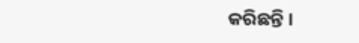କରିଛନ୍ତି ।